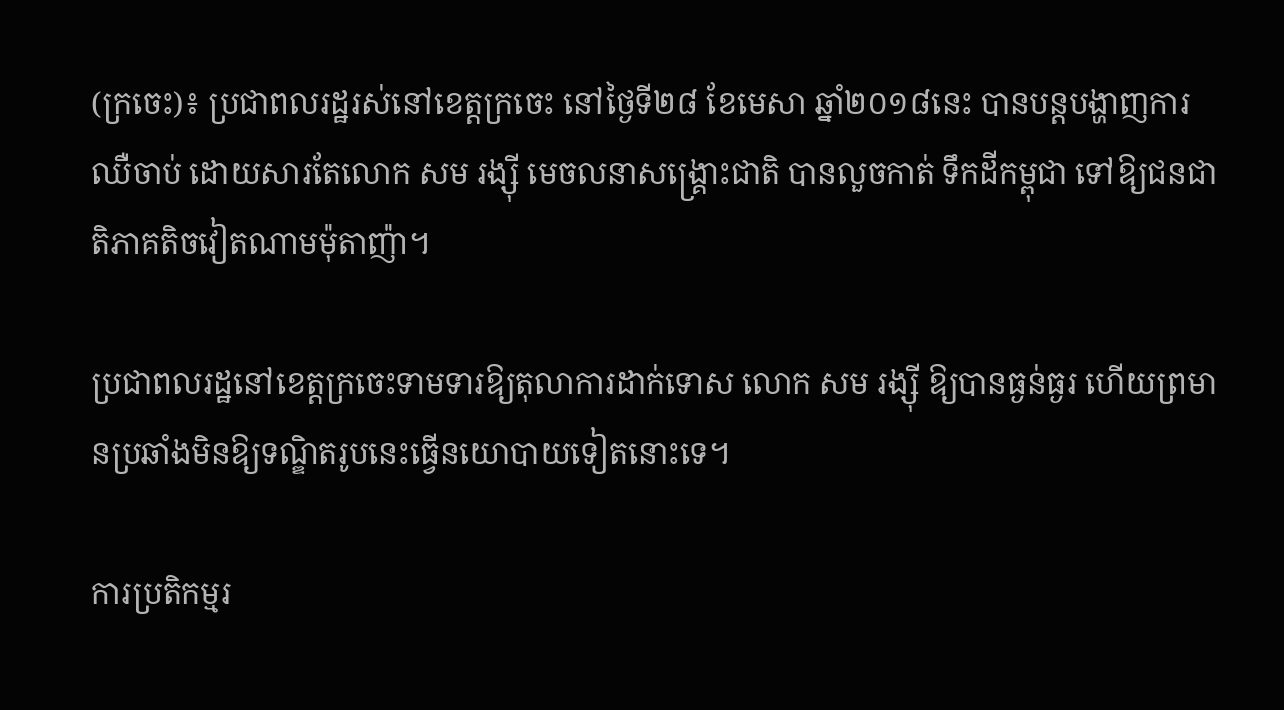(ក្រចេះ)៖ ប្រជាពលរដ្ឋរស់នៅខេត្តក្រចេះ នៅថ្ងៃទី២៨ ខែមេសា ឆ្នាំ២០១៨នេះ បានបន្តបង្ហាញការឈឺចាប់ ដោយសារតែលោក សម រង្ស៊ី មេចលនាសង្រ្គោះជាតិ បានលួចកាត់ ទឹកដីកម្ពុជា ទៅឱ្យជនជាតិភាគតិចវៀតណាមម៉ុតាញ៉ា។

ប្រជាពលរដ្ឋនៅខេត្តក្រចេះទាមទារឱ្យតុលាការដាក់ទោស លោក សម រង្ស៊ី ឱ្យបានធ្ងន់ធ្ងរ ហើយព្រមានប្រឆាំងមិនឱ្យទណ្ឌិតរូបនេះធ្វើនយោបាយទៀតនោះទេ។

ការប្រតិកម្មរ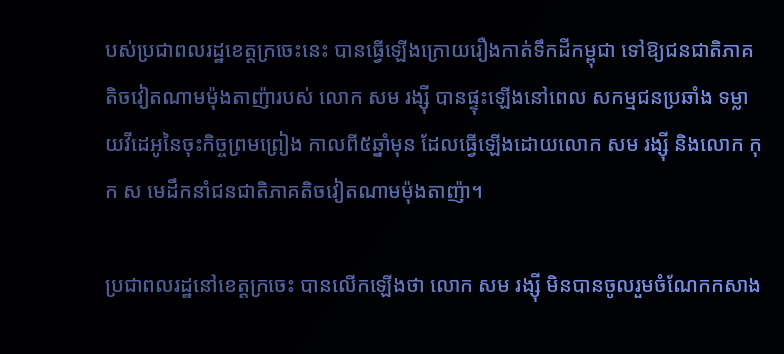បស់ប្រជាពលរដ្ឋខេត្តក្រចេះនេះ បានធ្វើឡើងក្រោយរឿងកាត់ទឹកដីកម្ពុជា ទៅឱ្យជនជាតិភាគតិចវៀតណាមម៉ុងតាញ៉ារបស់ លោក សម រង្ស៊ី បានផ្ទុះឡើងនៅពេល សកម្មជនប្រឆាំង ទម្លាយវីដេអូនៃចុះកិច្ចព្រមព្រៀង កាលពី៥ឆ្នាំមុន ដែលធ្វើឡើងដោយលោក សម រង្ស៊ី និងលោក កុក ស មេដឹកនាំជនជាតិភាគតិចវៀតណាមម៉ុងតាញ៉ា។

ប្រជាពលរដ្ឋនៅខេត្តក្រចេះ បានលើកឡើងថា លោក សម រង្ស៊ី មិនបានចូលរួមចំណែកកសាង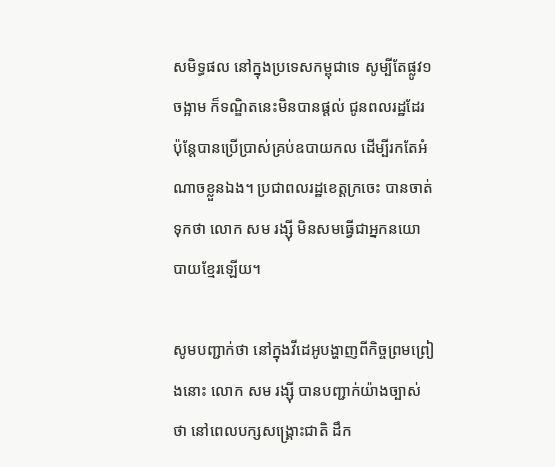សមិទ្ធផល នៅក្នុងប្រទេសកម្ពុជាទេ សូម្បីតែផ្លូវ១ចង្អាម ក៏ទណ្ឌិតនេះមិនបានផ្តល់ ជូនពលរដ្ឋដែរ ប៉ុន្តែបានប្រើប្រាស់គ្រប់ឧបាយកល ដើម្បីរកតែអំណាចខ្លួនឯង។ ប្រជាពលរដ្ឋខេត្តក្រចេះ បានចាត់ទុកថា លោក សម រង្ស៊ី មិនសមធ្វើជាអ្នកនយោបាយខ្មែរឡើយ។

សូមបញ្ជាក់ថា នៅក្នុងវីដេអូបង្ហាញពីកិច្ចព្រមព្រៀងនោះ លោក សម រង្ស៊ី បានបញ្ជាក់យ៉ាងច្បាស់ថា នៅពេលបក្សសង្គ្រោះជាតិ ដឹក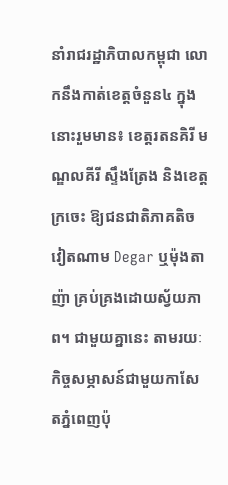នាំរាជរដ្ឋាភិបាលកម្ពុជា លោកនឹងកាត់ខេត្តចំនួន៤ ក្នុងនោះរួមមាន៖ ខេត្តរតនគិរី មណ្ឌលគីរី ស្ទឹងត្រែង និងខេត្តក្រចេះ ឱ្យជនជាតិភាគតិចវៀតណាម Degar ឬម៉ុងតាញ៉ា គ្រប់គ្រងដោយស្វ័យភាព។ ជាមួយគ្នានេះ តាមរយៈកិច្ចសម្ភាសន៍ជាមួយកាសែតភ្នំពេញប៉ុ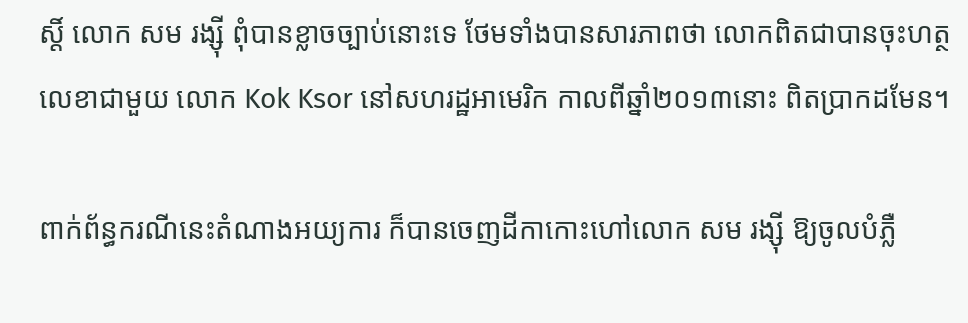ស្តិ៍ លោក សម រង្ស៊ី ពុំបានខ្លាចច្បាប់នោះទេ ថែមទាំងបានសារភាពថា លោកពិតជាបានចុះហត្ថលេខាជាមួយ លោក Kok Ksor នៅសហរដ្ឋអាមេរិក កាលពីឆ្នាំ២០១៣នោះ ពិតប្រាកដមែន។

ពាក់ព័ន្ធករណីនេះតំណាងអយ្យការ ក៏បានចេញដីកាកោះហៅលោក សម រង្ស៊ី ឱ្យចូលបំភ្លឺ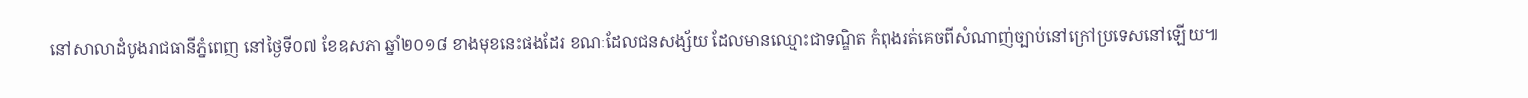នៅសាលាដំបូងរាជធានីភ្នំពេញ នៅថ្ងៃទី០៧ ខែឧសភា ឆ្នាំ២០១៨ ខាងមុខនេះផងដែរ ខណៈដែលជនសង្ស័យ ដែលមានឈ្មោះជាទណ្ឌិត កំពុងរត់គេចពីសំណាញ់ច្បាប់នៅក្រៅប្រទេសនៅឡើយ៕